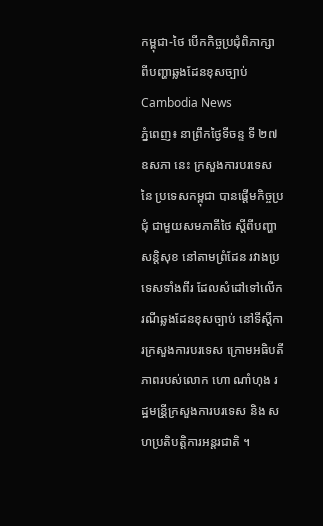កម្ពុជា-ថៃ បើកកិច្ចប្រជុំពិភាក្សា ពីបញ្ហាឆ្លងដែនខុសច្បាប់
Cambodia News
ភ្នំពេញ៖ នាព្រឹកថ្ងៃទីចន្ទ ទី ២៧ ឧសភា នេះ ក្រសួងការបរទេស នៃ ប្រទេសកម្ពុជា បានផ្ដើមកិច្ចប្រជុំ ជាមួយសមភាគីថៃ ស្ដីពីបញ្ហាសន្តិសុខ នៅតាមព្រំដែន រវាងប្រទេសទាំងពីរ ដែលសំដៅទៅលើករណីឆ្លងដែនខុសច្បាប់ នៅទីស្ដីការក្រសួងការបរទេស ក្រោមអធិបតីភាពរបស់លោក ហោ ណាំហុង រដ្ឋមន្រី្តក្រសួងការបរទេស និង សហប្រតិបត្តិការអន្តរជាតិ ។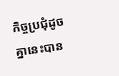កិច្ចប្រជុំដូចគ្នានេះបាន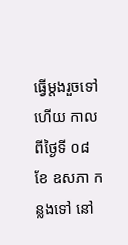ធ្វើម្ដងរួចទៅហើយ កាលពីថ្ងៃទី ០៨ ខែ ឧសភា កន្លងទៅ នៅ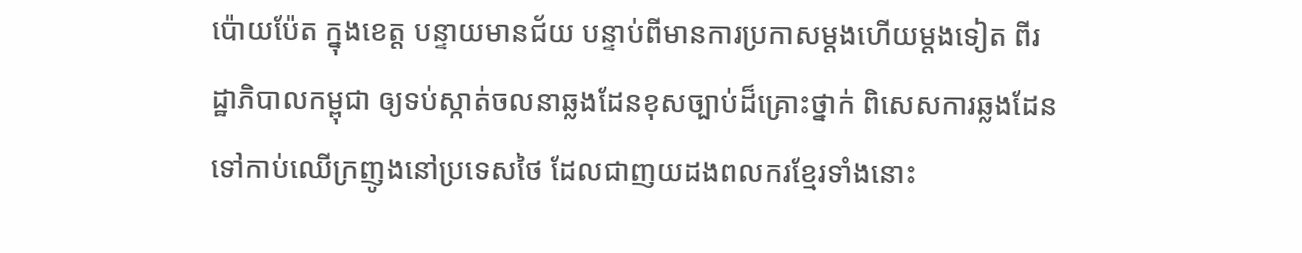ប៉ោយប៉ែត ក្នុងខេត្ត បន្ទាយមានជ័យ បន្ទាប់ពីមានការប្រកាសម្ដងហើយម្ដងទៀត ពីរដ្ឋាភិបាលកម្ពុជា ឲ្យទប់ស្កាត់ចលនាឆ្លងដែនខុសច្បាប់ដ៏គ្រោះថ្នាក់ ពិសេសការឆ្លងដែនទៅកាប់ឈើក្រញូងនៅប្រទេសថៃ ដែលជាញយដងពលករខ្មែរទាំងនោះ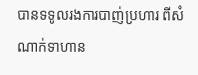បានទទូលរងការបាញ់ប្រហារ ពីសំណាក់ទាហាន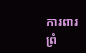ការពារព្រំ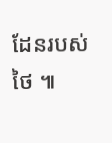ដែនរបស់ថៃ ៕